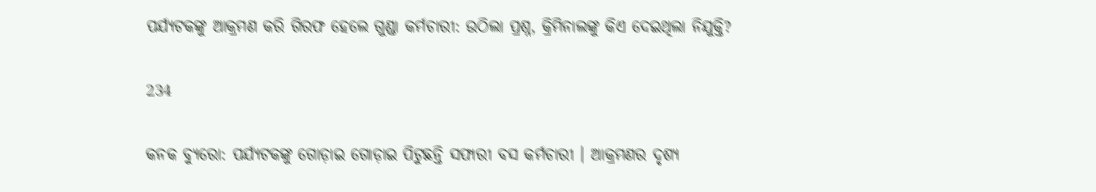ପର୍ଯ୍ୟଟକଙ୍କୁ ଆକ୍ରମଣ କରି ଗିରଫ ହେଲେ ଗୁଣ୍ଡା କର୍ମଚାରୀ: ଉଠିଲା ପ୍ରଶ୍ନ, କ୍ରିମିନାଲଙ୍କୁ କିଏ ଦେଇଥିଲା ନିଯୁକ୍ତି?

234

କନକ ବ୍ୟୁରୋ: ପର୍ଯ୍ୟଟକଙ୍କୁ ଗୋଡ଼ାଇ ଗୋଡ଼ାଇ ପିଟୁଛନ୍ତି ସଫାରୀ ବସ କର୍ମଚାରୀ । ଆକ୍ରମଣର ଦୃଶ୍ୟ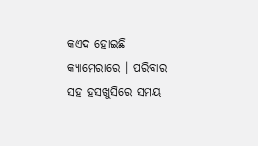କଏଦ ହୋଇଛି କ୍ୟାମେରାରେ । ପରିବାର ସହ ହସଖୁସିରେ ସମୟ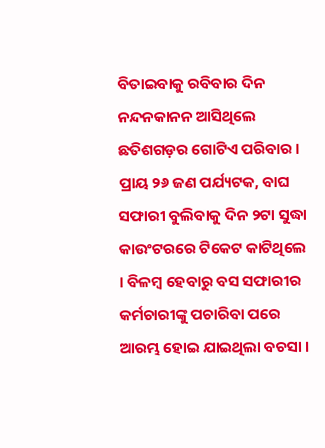ବିତାଇବାକୁ ରବିବାର ଦିନ ନନ୍ଦନକାନନ ଆସିଥିଲେ ଛତିଶଗଡ଼ର ଗୋଟିଏ ପରିବାର । ପ୍ରାୟ ୨୬ ଜଣ ପର୍ଯ୍ୟଟକ, ବାଘ ସଫାରୀ ବୁଲିବାକୁ ଦିନ ୨ଟା ସୁଦ୍ଧା କାଉଂଟରରେ ଟିକେଟ କାଟିଥିଲେ । ବିଳମ୍ବ ହେବାରୁ ବସ ସଫାରୀର କର୍ମଚାରୀଙ୍କୁ ପଚାରିବା ପରେ ଆରମ୍ଭ ହୋଇ ଯାଇଥିଲା ବଚସା ।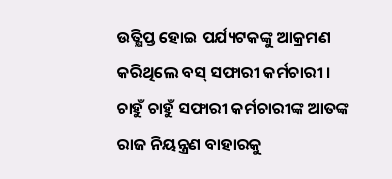ଉତ୍କ୍ଷିପ୍ତ ହୋଇ ପର୍ଯ୍ୟଟକଙ୍କୁ ଆକ୍ରମଣ କରିଥିଲେ ବସ୍ ସଫାରୀ କର୍ମଚାରୀ । ଚାହୁଁ ଚାହୁଁ ସଫାରୀ କର୍ମଚାରୀଙ୍କ ଆତଙ୍କ ରାଜ ନିୟନ୍ତ୍ରଣ ବାହାରକୁ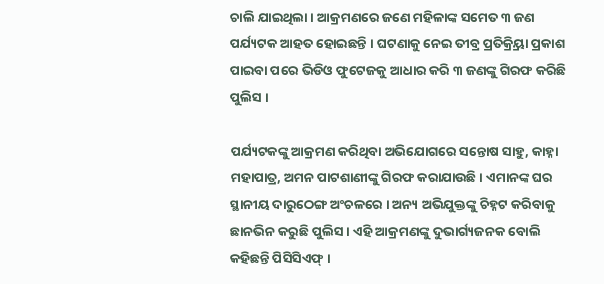ଚାଲି ଯାଇଥିଲା । ଆକ୍ରମଣରେ ଜଣେ ମହିଳାଙ୍କ ସମେତ ୩ ଜଣ ପର୍ଯ୍ୟଟକ ଆହତ ହୋଇଛନ୍ତି । ଘଟଣାକୁ ନେଇ ତୀବ୍ର ପ୍ରତିକ୍ର୍ରିୟା ପ୍ରକାଶ ପାଇବା ପରେ ଭିଡିଓ ଫୁଟେଜକୁ ଆଧାର କରି ୩ ଜଣଙ୍କୁ ଗିରଫ କରିଛି ପୁଲିସ ।

ପର୍ଯ୍ୟଟକଙ୍କୁ ଆକ୍ରମଣ କରିଥିବା ଅଭିଯୋଗରେ ସନ୍ତୋଷ ସାହୁ, କାହ୍ନା ମହାପାତ୍ର, ଅମନ ପାଟଶାଣୀଙ୍କୁ ଗିରଫ କରାଯାଉଛି । ଏମାନଙ୍କ ଘର ସ୍ଥାନୀୟ ଦାରୁଠେଙ୍ଗ ଅଂଚଳରେ । ଅନ୍ୟ ଅଭିଯୁକ୍ତଙ୍କୁ ଚିହ୍ନଟ କରିବାକୁ ଛାନଭିନ କରୁଛି ପୁଲିସ । ଏହି ଆକ୍ରମଣଙ୍କୁ ଦୁଭାର୍ଗ୍ୟଜନକ ବୋଲି କହିଛନ୍ତି ପିସିସିଏଫ୍ ।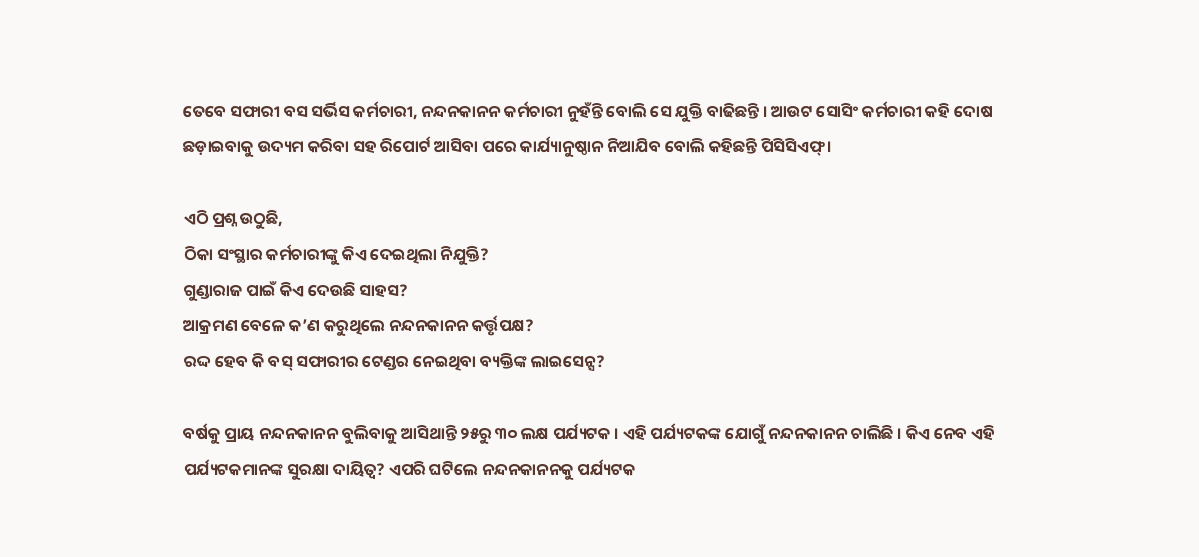ତେବେ ସଫାରୀ ବସ ସର୍ଭିସ କର୍ମଚାରୀ, ନନ୍ଦନକାନନ କର୍ମଚାରୀ ନୁହଁନ୍ତି ବୋଲି ସେ ଯୁକ୍ତି ବାଢିଛନ୍ତି । ଆଉଟ ସୋସିଂ କର୍ମଚାରୀ କହି ଦୋଷ ଛଡ଼ାଇବାକୁ ଉଦ୍ୟମ କରିବା ସହ ରିପୋର୍ଟ ଆସିବା ପରେ କାର୍ଯ୍ୟାନୁଷ୍ଠାନ ନିଆଯିବ ବୋଲି କହିଛନ୍ତି ପିସିସିଏଫ୍ ।

ଏଠି ପ୍ରଶ୍ନ ଉଠୁଛି,
ଠିକା ସଂସ୍ଥାର କର୍ମଚାରୀଙ୍କୁ କିଏ ଦେଇଥିଲା ନିଯୁକ୍ତି?
ଗୁଣ୍ଡାରାଜ ପାଇଁ କିଏ ଦେଉଛି ସାହସ?
ଆକ୍ରମଣ ବେଳେ କ’ଣ କରୁଥିଲେ ନନ୍ଦନକାନନ କର୍ତ୍ତୃପକ୍ଷ?
ରଦ୍ଦ ହେବ କି ବସ୍ ସଫାରୀର ଟେଣ୍ଡର ନେଇଥିବା ବ୍ୟକ୍ତିଙ୍କ ଲାଇସେନ୍ସ?

ବର୍ଷକୁ ପ୍ରାୟ ନନ୍ଦନକାନନ ବୁଲିବାକୁ ଆସିଥାନ୍ତି ୨୫ରୁ ୩୦ ଲକ୍ଷ ପର୍ଯ୍ୟଟକ । ଏହି ପର୍ଯ୍ୟଟକଙ୍କ ଯୋଗୁଁ ନନ୍ଦନକାନନ ଚାଲିଛି । କିଏ ନେବ ଏହି ପର୍ଯ୍ୟଟକମାନଙ୍କ ସୁରକ୍ଷା ଦାୟିତ୍ୱ? ଏପରି ଘଟିଲେ ନନ୍ଦନକାନନକୁ ପର୍ଯ୍ୟଟକ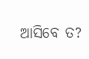ଆସିବେ ତ?